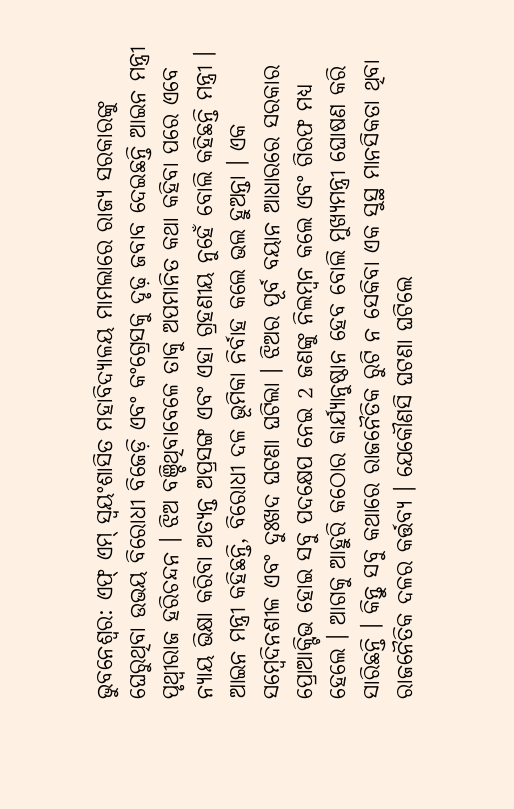ଭୁବନେଶ୍ୱର: ଏଫ୍ ଏମ୍ ସ୍ୱୟଂଶାସିତ ମହାବିଦ୍ୟାଳୟ ମାମଲାରେ ରାଜ୍ୟ ସରକାରଙ୍କୁ ଘେରୁଥିବା ଉଭୟ ବିରୋଧୀ ବିଜେଡ଼ି ଏବଂ କଂଗ୍ରେସକୁ ଦୃଢ଼ ଜବାବ ଦେଇଛନ୍ତି ଆଇନ ମନ୍ତ୍ରୀ ପୃଥ୍ୱୀରାଜ ହରିଚନ୍ଦନ । ଝିଅ ବଞ୍ଚିଥିବାବେଳେ ତାକୁ ଅପମାନିତ କଥା କହିବା ପରେ ଏବେ ନ୍ୟାୟ ଭିକ୍ଷା କରିବା ଅତ୍ୟନ୍ତ ଅପ୍ରସଙ୍ଗ ଏବଂ ଏହା ଗ୍ରହଣୀୟ ନୁହେଁ ବୋଲି କହିଛନ୍ତି ମନ୍ତ୍ରୀ ।
ଆଇନ ମନ୍ତ୍ରୀ କହିଛନ୍ତି, ବିରୋଧୀ ଦଳ ଭୂମିକା ନିର୍ବାହ କଲେ ଭଲ ହୁଅନ୍ତା । ଏକ ସମ୍ବେଦିନଶୀଳ ଏବଂ ଦୁଃଖଦ ଘଟଣା ଘଟିଲା । ଝିଅର ପୂର୍ବ ବୟାନ ଆଧାରରେ ସରକାର ପ୍ରୋଆକ୍ଟିଭ ହୋଇ ସବୁ ପଦକ୍ଷେପ ନେଇ 2 ଜଣଙ୍କୁ ନିଲମ୍ବନ କଲେ ଏବଂ ଗିରଫ ମଧ୍ୟ ହେଲେ । ଆଗକୁ ଆହୁରି କଠୋର କାର୍ଯ୍ୟାନୁଷ୍ଠାନ ହେବ ବୋଲି ମୁଖ୍ୟମନ୍ତ୍ରୀ ଘୋଷଣ କରି ସାରିଛନ୍ତି । କିନ୍ତୁ ସବୁ କଥାରେ ରାଜନୈତିକ ରୁଟି ନ ସେକିବା ଏକ ସୁସ୍ଥ ମାନସିକତା ଥିବା ରାଜନୈତିକ ଦଳର କର୍ତ୍ତବ୍ୟ । ଯେକୌଣସି ଘଟଣା ଘଟିଲେ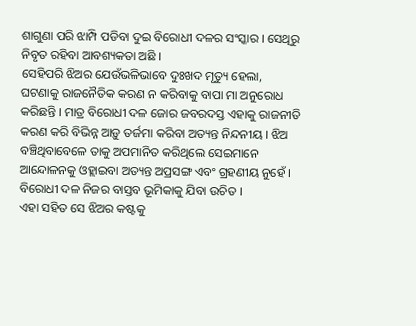ଶାଗୁଣା ପରି ଝାମ୍ପି ପଡିବା ଦୁଇ ବିରୋଧୀ ଦଳର ସଂସ୍କାର । ସେଥିରୁ ନିବୃତ ରହିବା ଆବଶ୍ୟକତା ଅଛି ।
ସେହିପରି ଝିଅର ଯେଉଁଭଳିଭାବେ ଦୁଃଖଦ ମୃତ୍ୟୁ ହେଲା, ଘଟଣାକୁ ରାଜନୈତିକ କରଣ ନ କରିବାକୁ ବାପା ମା ଅନୁରୋଧ କରିଛନ୍ତି । ମାତ୍ର ବିରୋଧୀ ଦଳ ଜୋର ଜବରଦସ୍ତ ଏହାକୁ ରାଜନୀତି କରଣ କରି ବିଭିନ୍ନ ଆଡ଼ୁ ତର୍ଜମା କରିବା ଅତ୍ୟନ୍ତ ନିନ୍ଦନୀୟ । ଝିଅ ବଞ୍ଚିଥିବାବେଳେ ତାକୁ ଅପମାନିତ କରିଥିଲେ ସେଇମାନେ ଆନ୍ଦୋଳନକୁ ଓହ୍ଲାଇବା ଅତ୍ୟନ୍ତ ଅପ୍ରସଙ୍ଗ ଏବଂ ଗ୍ରହଣୀୟ ନୁହେଁ । ବିରୋଧୀ ଦଳ ନିଜର ବାସ୍ତବ ଭୂମିକାକୁ ଯିବା ଉଚିତ ।
ଏହା ସହିତ ସେ ଝିଅର କଷ୍ଟକୁ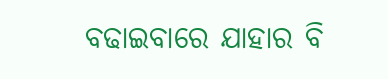ବଢାଇବାରେ ଯାହାର ବି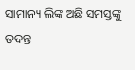ସାମାନ୍ୟ ଲିଙ୍କ ଅଛି ସମସ୍ତଙ୍କୁ ତଦନ୍ତ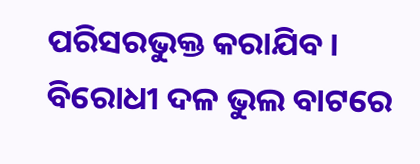ପରିସରଭୁକ୍ତ କରାଯିବ । ବିରୋଧୀ ଦଳ ଭୁଲ ବାଟରେ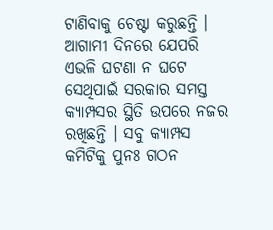ଟାଣିବାକୁ ଚେଷ୍ଟା କରୁଛନ୍ତି । ଆଗାମୀ ଦିନରେ ଯେପରି ଏଭଳି ଘଟଣା ନ ଘଟେ ସେଥିପାଇଁ ସରକାର ସମସ୍ତ କ୍ୟାମ୍ପସର ସ୍ଥିତି ଉପରେ ନଜର ରଖିଛନ୍ତି । ସବୁ କ୍ୟାମ୍ପସ କମିଟିକୁ ପୁନଃ ଗଠନ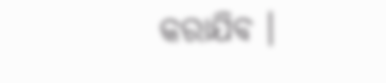କରାଯିବ ।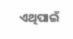ଏଥିପାଇଁ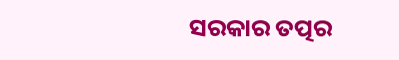ସରକାର ତତ୍ପର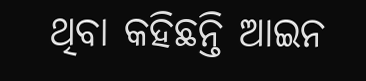ଥିବା କହିଛନ୍ତି ଆଇନ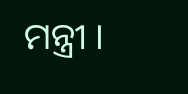ମନ୍ତ୍ରୀ ।